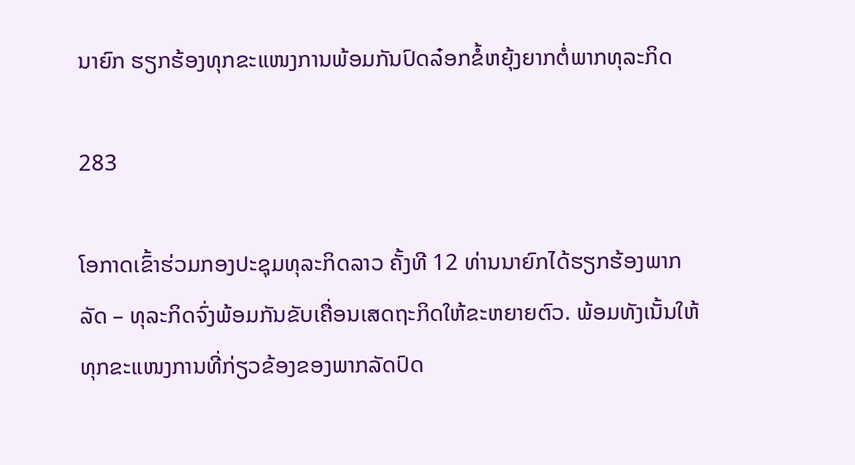ນາຍົກ ຮຽກຮ້ອງທຸກຂະແໜງການພ້ອມກັນປົດລ໋ອກຂໍ້ຫຍຸ້ງຍາກຕໍ່ພາກທຸລະກິດ

283

ໂອກາດເຂົ້າຮ່ວມກອງປະຊຸມທຸລະກິດລາວ ຄັ້ງທີ 12 ທ່ານນາຍົກໄດ້ຮຽກຮ້ອງພາກລັດ – ທຸລະກິດຈົ່ງພ້ອມກັນຂັບເຄື່ອນເສດຖະກິດໃຫ້ຂະຫຍາຍຕົວ. ພ້ອມທັງເນັ້ນໃຫ້ທຸກຂະແໜງການທີ່ກ່ຽວຂ້ອງຂອງພາກລັດປົດ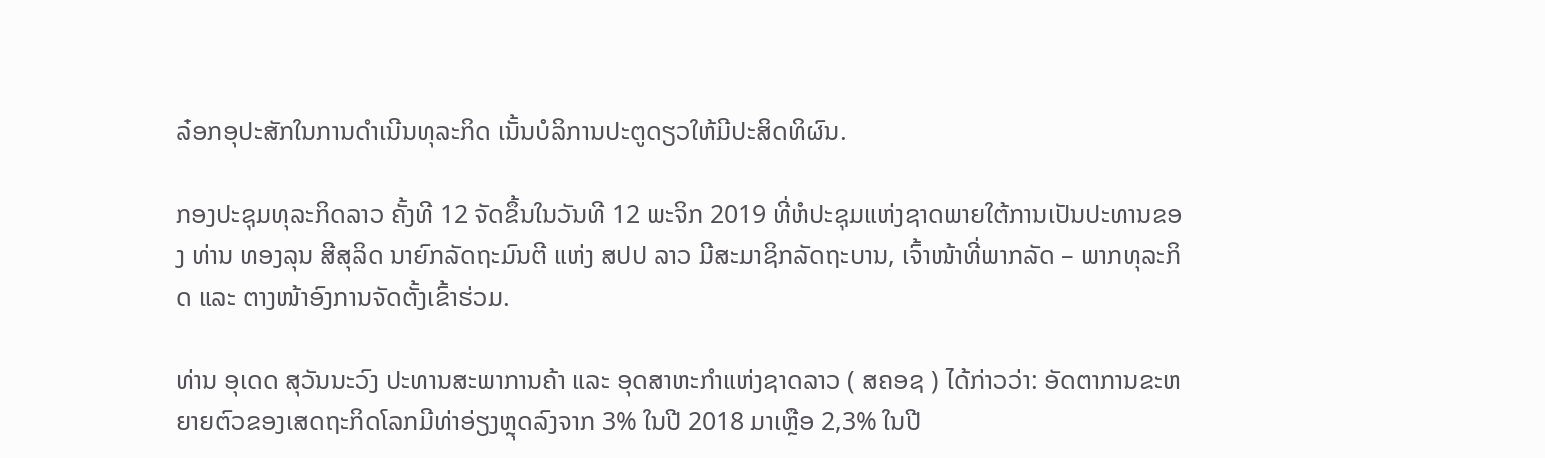ລ໋ອກອຸປະສັກໃນການດໍາເນີນທຸລະກິດ ເນັ້ນບໍລິການປະຕູດຽວໃຫ້ມີປະສິດທິຜົນ.

ກອງປະຊຸມທຸລະກິດລາວ ຄັ້ງທີ 12 ຈັດຂຶ້ນໃນວັນທີ 12 ພະຈິກ 2019 ທີ່ຫໍປະຊຸມແຫ່ງຊາດພາຍໃຕ້ການເປັນປະທານຂອງ ທ່ານ ທອງລຸນ ສີສຸລິດ ນາຍົກລັດຖະມົນຕີ ແຫ່ງ ສປປ ລາວ ມີສະມາຊິກລັດຖະບານ, ເຈົ້າໜ້າທີ່ພາກລັດ – ພາກທຸລະກິດ ແລະ ຕາງໜ້າອົງການຈັດຕັ້ງເຂົ້າຮ່ວມ.

ທ່ານ ອຸເດດ ສຸວັນນະວົງ ປະທານສະພາການຄ້າ ແລະ ອຸດສາຫະກຳແຫ່ງຊາດລາວ ( ສຄອຊ ) ໄດ້ກ່າວວ່າ: ອັດຕາການຂະຫຍາຍຕົວຂອງເສດຖະກິດໂລກມີທ່າອ່ຽງຫຼຸດລົງຈາກ 3% ໃນປີ 2018 ມາເຫຼືອ 2,3% ໃນປີ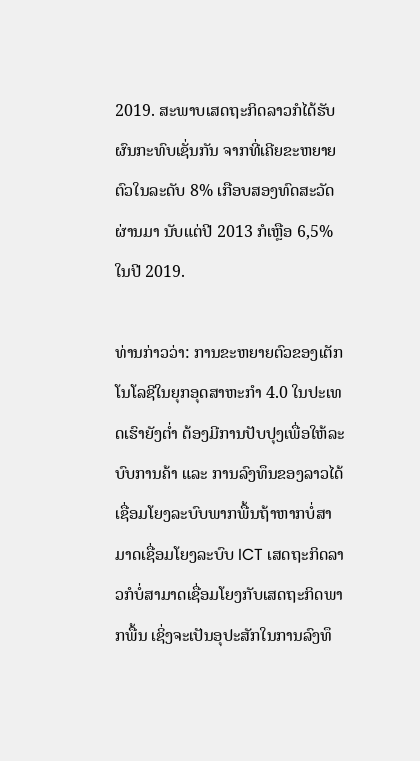2019. ສະພາບເສດຖະກິດລາວກໍໄດ້ຮັບຜົນກະທົບເຊັ່ນກັນ ຈາກທີ່ເຄີຍຂະຫຍາຍຕົວໃນລະດັບ 8% ເກືອບສອງທົດສະວັດຜ່ານມາ ນັບແຕ່ປີ 2013 ກໍເຫຼືອ 6,5% ໃນປີ 2019.

ທ່ານກ່າວວ່າ: ການຂະຫຍາຍຕົວຂອງເຕັກໂນໂລຊີໃນຍຸກອຸດສາຫະກຳ 4.0 ໃນປະເທດເຮົາຍັງຕໍ່າ ຕ້ອງມີການປັບປຸງເພື່ອໃຫ້ລະບົບການຄ້າ ແລະ ການລົງທຶນຂອງລາວໄດ້ເຊື່ອມໂຍງລະບົບພາກພື້ນຖ້າຫາກບໍ່ສາມາດເຊື່ອມໂຍງລະບົບ ICT ເສດຖະກິດລາວກໍບໍ່ສາມາດເຊື່ອມໂຍງກັບເສດຖະກິດພາກພື້ນ ເຊິ່ງຈະເປັນອຸປະສັກໃນການລົງທຶ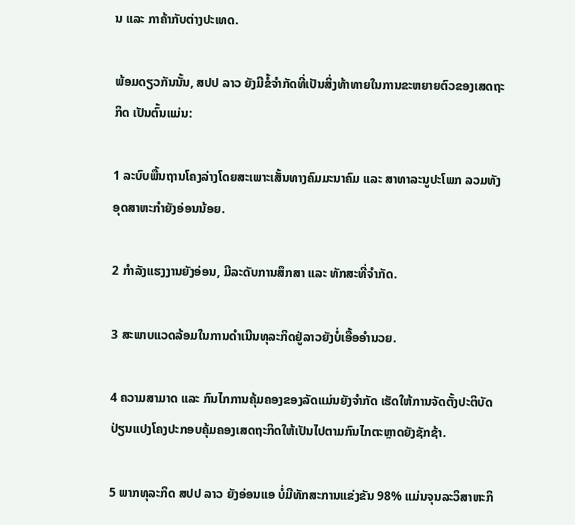ນ ແລະ ກາຄ້າກັບຕ່າງປະເທດ.

ພ້ອມດຽວກັນນັ້ນ, ສປປ ລາວ ຍັງມີຂໍ້ຈໍາກັດທີ່ເປັນສິ່ງທ້າທາຍໃນການຂະຫຍາຍຕົວຂອງເສດຖະກິດ ເປັນຕົ້ນແມ່ນ:

1 ລະບົບພື້ນຖານໂຄງລ່າງໂດຍສະເພາະເສັ້ນທາງຄົມມະນາຄົມ ແລະ ສາທາລະນູປະໂພກ ລວມທັງອຸດສາຫະກຳຍັງອ່ອນນ້ອຍ.

2 ກໍາລັງແຮງງານຍັງອ່ອນ, ມີລະດັບການສຶກສາ ແລະ ທັກສະທີ່ຈໍາກັດ.

3 ສະພາບແວດລ້ອມໃນການດໍາເນີນທຸລະກິດຢູ່ລາວຍັງບໍ່ເອື້ອອໍານວຍ.

4 ຄວາມສາມາດ ແລະ ກົນໄກການຄຸ້ມຄອງຂອງລັດແມ່ນຍັງຈໍາກັດ ເຮັດໃຫ້ການຈັດຕັ້ງປະຕິບັດປ່ຽນແປງໂຄງປະກອບຄຸ້ມຄອງເສດຖະກິດໃຫ້ເປັນໄປຕາມກົນໄກຕະຫຼາດຍັງຊັກຊ້າ.

5 ພາກທຸລະກິດ ສປປ ລາວ ຍັງອ່ອນແອ ບໍ່ມີທັກສະການແຂ່ງຂັນ 98% ແມ່ນຈຸນລະວິສາຫະກິ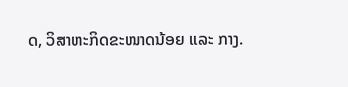ດ, ວິສາຫະກິດຂະໜາດນ້ອຍ ແລະ ກາງ.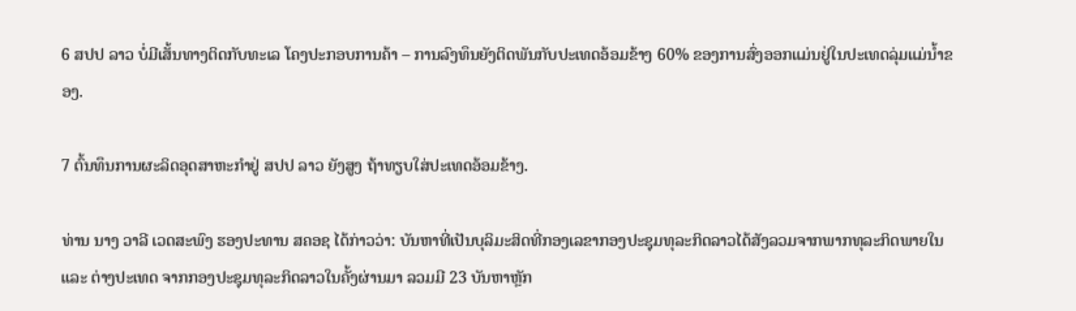6 ສປປ ລາວ ບໍ່ມີເສັ້ນທາງຕິດກັບທະເລ ໂຄງປະກອບການຄ້າ – ການລົງທຶນຍັງຕິດພັນກັບປະເທດອ້ອມຂ້າງ 60% ຂອງການສົ່ງອອກແມ່ນຢູ່ໃນປະເທດລຸ່ມແມ່ນໍ້າຂອງ.

7 ຕົ້ນທຶນການຜະລິດອຸດສາຫະກຳຢູ່ ສປປ ລາວ ຍັງສູງ ຖ້າທຽບໃສ່ປະເທດອ້ອມຂ້າງ.

ທ່ານ ນາງ ວາລີ ເວດສະພົງ ຮອງປະທານ ສຄອຊ ໄດ້ກ່າວວ່າ: ບັນຫາທີ່ເປັນບຸລິມະສິດທີ່ກອງເລຂາກອງປະຊຸມທຸລະກິດລາວໄດ້ສັງລວມຈາກພາກທຸລະກິດພາຍໃນ ແລະ ຕ່າງປະເທດ ຈາກກອງປະຊຸມທຸລະກິດລາວໃນຄັ້ງຜ່ານມາ ລວມມີ 23 ບັນຫາຫຼັກ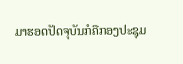ມາຮອດປັດຈຸບັນກໍຄືກອງປະຊຸມ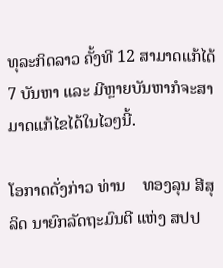ທຸລະກິດລາວ ຄັ້ງທີ 12 ສາມາດແກ້ໄດ້ 7 ບັນຫາ ແລະ ມີຫຼາຍບັນຫາກໍຈະສາມາດແກ້ໄຂໄດ້ໃນໄວໆນີ້.

ໂອກາດດັ່ງກ່າວ ທ່ານ    ທອງລຸນ ສີສຸລິດ ນາຍົກລັດຖະມົນຕີ ແຫ່ງ ສປປ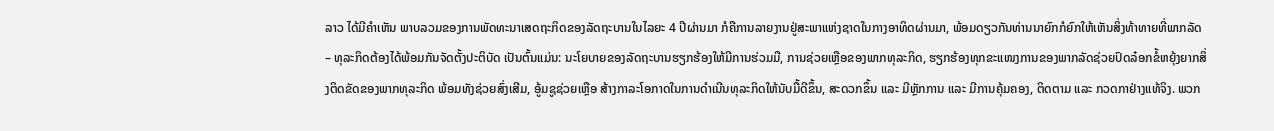ລາວ ໄດ້ມີຄໍາເຫັນ ພາບລວມຂອງການພັດທະນາເສດຖະກິດຂອງລັດຖະບານໃນໄລຍະ 4 ປີຜ່ານມາ ກໍຄືການລາຍງານຢູ່ສະພາແຫ່ງຊາດໃນກາງອາທິດຜ່ານມາ, ພ້ອມດຽວກັນທ່ານນາຍົກກໍຍົກໃຫ້ເຫັນສິ່ງທ້າທາຍທີ່ພາກລັດ – ທຸລະກິດຕ້ອງໄດ້ພ້ອມກັນຈັດຕັ້ງປະຕິບັດ ເປັນຕົ້ນແມ່ນ: ນະໂຍບາຍຂອງລັດຖະບານຮຽກຮ້ອງໃຫ້ມີການຮ່ວມມື, ການຊ່ວຍເຫຼືອຂອງພາກທຸລະກິດ, ຮຽກຮ້ອງທຸກຂະແໜງການຂອງພາກລັດຊ່ວຍປົດລ໋ອກຂໍ້ຫຍຸ້ງຍາກສິ່ງຕິດຂັດຂອງພາກທຸລະກິດ ພ້ອມທັງຊ່ວຍສົ່ງເສີມ, ອູ້ມຊູຊ່ວຍເຫຼືອ ສ້າງກາລະໂອກາດໃນການດໍາເນີນທຸລະກິດໃຫ້ນັບມື້ດີຂຶ້ນ, ສະດວກຂຶ້ນ ແລະ ມີຫຼັກການ ແລະ ມີການຄຸ້ມຄອງ, ຕິດຕາມ ແລະ ກວດກາຢ່າງແທ້ຈິງ. ພວກ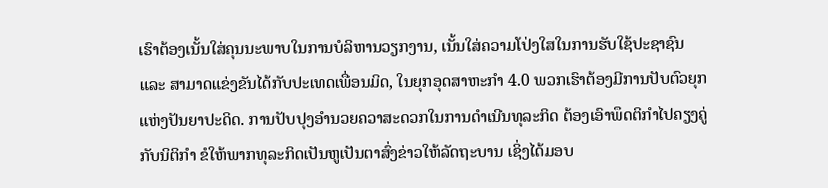ເຮົາຕ້ອງເນັ້ນໃສ່ຄຸນນະພາບໃນການບໍລິຫານວຽກງານ, ເນັ້ນໃສ່ຄວາມໂປ່ງໃສໃນການຮັບໃຊ້ປະຊາຊົນ ແລະ ສາມາດແຂ່ງຂັນໄດ້ກັບປະເທດເພື່ອນມິດ, ໃນຍຸກອຸດສາຫະກໍາ 4.0 ພວກເຮົາຕ້ອງມີການປັບຕົວຍຸກແຫ່ງປັນຍາປະດິດ. ການປັບປຸງອໍານວຍຄວາສະດວກໃນການດໍາເນີນທຸລະກິດ ຕ້ອງເອົາພຶດຕິກໍາໄປຄຽງຄູ່ກັບນິຕິກໍາ ຂໍໃຫ້ພາກທຸລະກິດເປັນຫູເປັນຕາສົ່ງຂ່າວໃຫ້ລັດຖະບານ ເຊິ່ງໄດ້ມອບ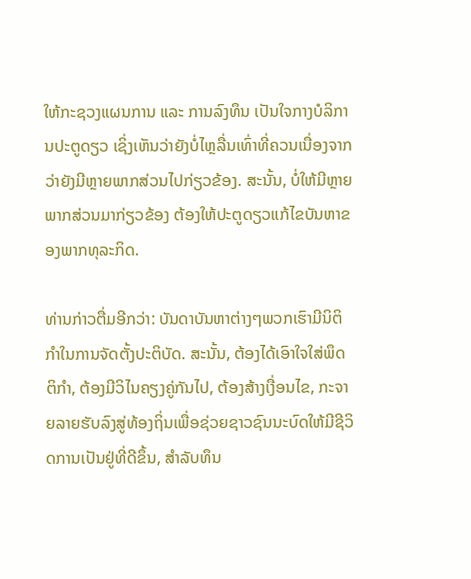ໃຫ້ກະຊວງແຜນການ ແລະ ການລົງທຶນ ເປັນໃຈກາງບໍລິການປະຕູດຽວ ເຊິ່ງເຫັນວ່າຍັງບໍ່ໄຫຼລື່ນເທົ່າທີ່ຄວນເນື່ອງຈາກວ່າຍັງມີຫຼາຍພາກສ່ວນໄປກ່ຽວຂ້ອງ. ສະນັ້ນ, ບໍ່ໃຫ້ມີຫຼາຍພາກສ່ວນມາກ່ຽວຂ້ອງ ຕ້ອງໃຫ້ປະຕູດຽວແກ້ໄຂບັນຫາຂອງພາກທຸລະກິດ.

ທ່ານກ່າວຕື່ມອີກວ່າ: ບັນດາບັນຫາຕ່າງໆພວກເຮົາມີນິຕິກໍາໃນການຈັດຕັ້ງປະຕິບັດ. ສະນັ້ນ, ຕ້ອງໄດ້ເອົາໃຈໃສ່ພຶດຕິກໍາ, ຕ້ອງມີວິໄນຄຽງຄູ່ກັນໄປ, ຕ້ອງສ້າງເງື່ອນໄຂ, ກະຈາຍລາຍຮັບລົງສູ່ທ້ອງຖິ່ນເພື່ອຊ່ວຍຊາວຊົນນະບົດໃຫ້ມີຊີວິດການເປັນຢູ່ທີ່ດີຂຶ້ນ, ສໍາລັບທຶນ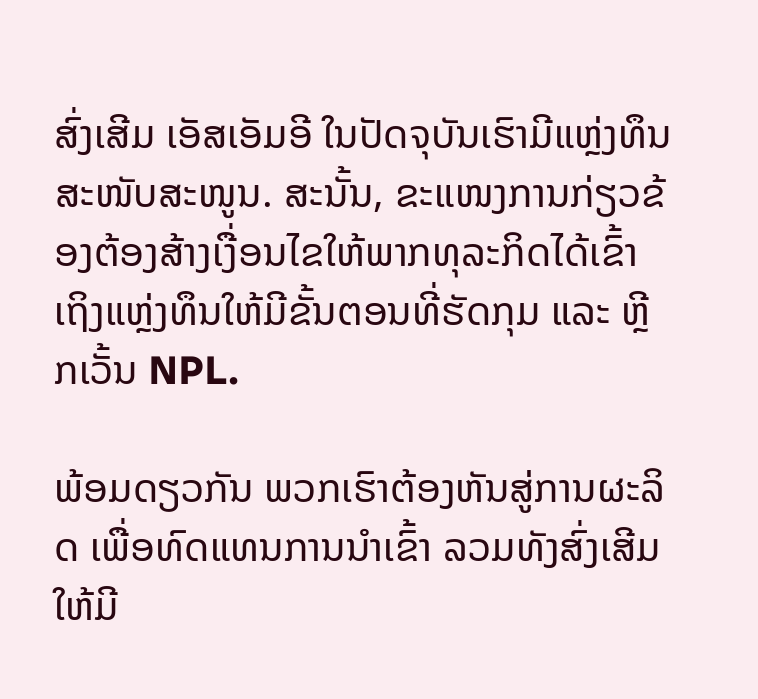ສົ່ງເສີມ ເອັສເອັມອີ ໃນປັດຈຸບັນເຮົາມີແຫຼ່ງທຶນສະໜັບສະໜູນ. ສະນັ້ນ, ຂະແໜງການກ່ຽວຂ້ອງຕ້ອງສ້າງເງື່ອນໄຂໃຫ້ພາກທຸລະກິດໄດ້ເຂົ້າເຖິງແຫຼ່ງທຶນໃຫ້ມີຂັ້ນຕອນທີ່ຮັດກຸມ ແລະ ຫຼີກເວັ້ນ NPL.

ພ້ອມດຽວກັນ ພວກເຮົາຕ້ອງຫັນສູ່ການຜະລິດ ເພື່ອທົດແທນການນໍາເຂົ້າ ລວມທັງສົ່ງເສີມໃຫ້ມີ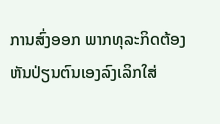ການສົ່ງອອກ ພາກທຸລະກິດຕ້ອງຫັນປ່ຽນຕົນເອງລົງເລິກໃສ່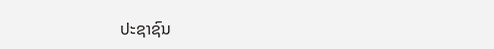ປະຊາຊົນ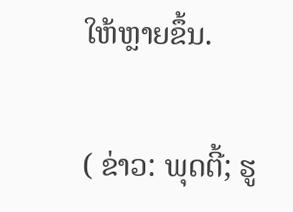ໃຫ້ຫຼາຍຂຶ້ນ.

( ຂ່າວ: ພຸດຕີ້; ຮູ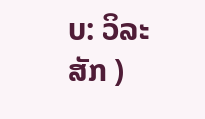ບ: ວິລະສັກ )